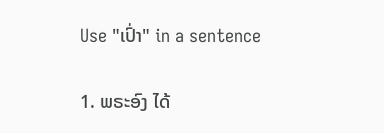Use "ເປົ່າ" in a sentence

1. ພຣະອົງ ໄດ້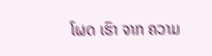ໂຜດ ເຮົາ ຈາກ ຄວາມ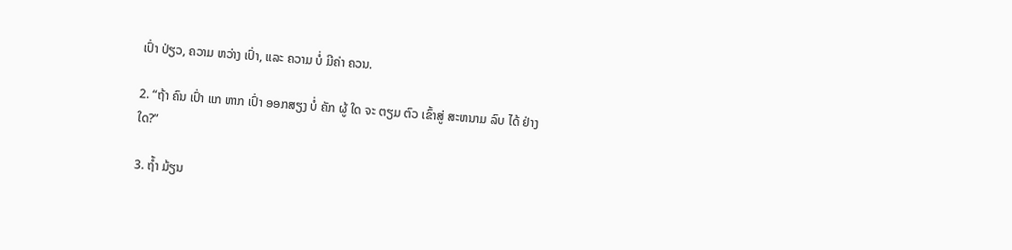ເປົ່າ ປ່ຽວ, ຄວາມ ຫວ່າງ ເປົ່າ, ແລະ ຄວາມ ບໍ່ ມີຄ່າ ຄວນ.

2. “ຖ້າ ຄົນ ເປົ່າ ແກ ຫາກ ເປົ່າ ອອກສຽງ ບໍ່ ຄັກ ຜູ້ ໃດ ຈະ ຕຽມ ຕົວ ເຂົ້າສູ່ ສະຫນາມ ລົບ ໄດ້ ຢ່າງ ໃດ?”

3. ຖໍ້າ ມ້ຽນ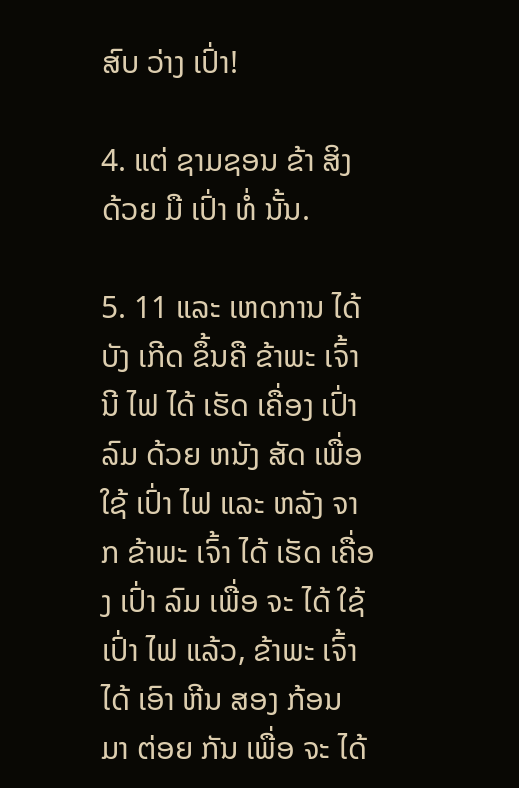ສົບ ວ່າງ ເປົ່າ!

4. ແຕ່ ຊາມຊອນ ຂ້າ ສິງ ດ້ວຍ ມື ເປົ່າ ທໍ່ ນັ້ນ.

5. 11 ແລະ ເຫດການ ໄດ້ ບັງ ເກີດ ຂຶ້ນຄື ຂ້າພະ ເຈົ້ານີ ໄຟ ໄດ້ ເຮັດ ເຄື່ອງ ເປົ່າ ລົມ ດ້ວຍ ຫນັງ ສັດ ເພື່ອ ໃຊ້ ເປົ່າ ໄຟ ແລະ ຫລັງ ຈາກ ຂ້າພະ ເຈົ້າ ໄດ້ ເຮັດ ເຄື່ອງ ເປົ່າ ລົມ ເພື່ອ ຈະ ໄດ້ ໃຊ້ ເປົ່າ ໄຟ ແລ້ວ, ຂ້າພະ ເຈົ້າ ໄດ້ ເອົາ ຫີນ ສອງ ກ້ອນ ມາ ຕ່ອຍ ກັນ ເພື່ອ ຈະ ໄດ້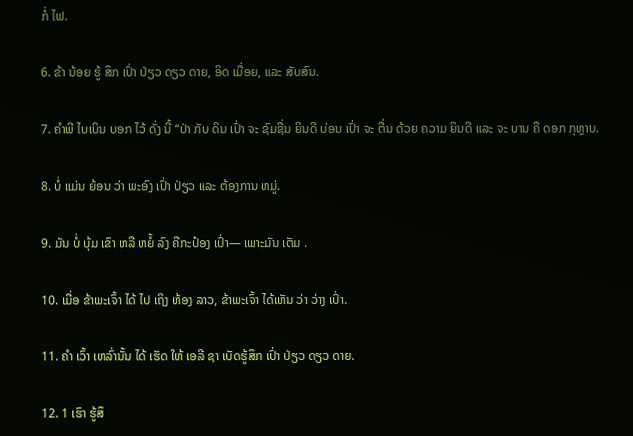ກໍ່ ໄຟ.

6. ຂ້າ ນ້ອຍ ຮູ້ ສຶກ ເປົ່າ ປ່ຽວ ດຽວ ດາຍ, ອິດ ເມື່ອຍ, ແລະ ສັບສົນ.

7. ຄໍາພີ ໄບເບິນ ບອກ ໄວ້ ດັ່ງ ນີ້ “ປ່າ ກັບ ດິນ ເປົ່າ ຈະ ຊົມຊື່ນ ຍິນດີ ບ່ອນ ເປົ່າ ຈະ ຕື່ນ ດ້ວຍ ຄວາມ ຍິນດີ ແລະ ຈະ ບານ ຄື ດອກ ກຸຫຼາບ.

8. ບໍ່ ແມ່ນ ຍ້ອນ ວ່າ ພະອົງ ເປົ່າ ປ່ຽວ ແລະ ຕ້ອງການ ຫມູ່.

9. ມັນ ບໍ່ ບຸ້ມ ເຂົາ ຫລື ຫຍໍ້ ລົງ ຄືກະປ໋ອງ ເປົ່າ— ເພາະມັນ ເຕັມ .

10. ເມື່ອ ຂ້າພະເຈົ້າ ໄດ້ ໄປ ເຖິງ ຫ້ອງ ລາວ, ຂ້າພະເຈົ້າ ໄດ້ເຫັນ ວ່າ ວ່າງ ເປົ່າ.

11. ຄໍາ ເວົ້າ ເຫລົ່ານັ້ນ ໄດ້ ເຮັດ ໃຫ້ ເອລີ ຊາ ເບັດຮູ້ສຶກ ເປົ່າ ປ່ຽວ ດຽວ ດາຍ.

12. 1 ເຮົາ ຮູ້ສຶ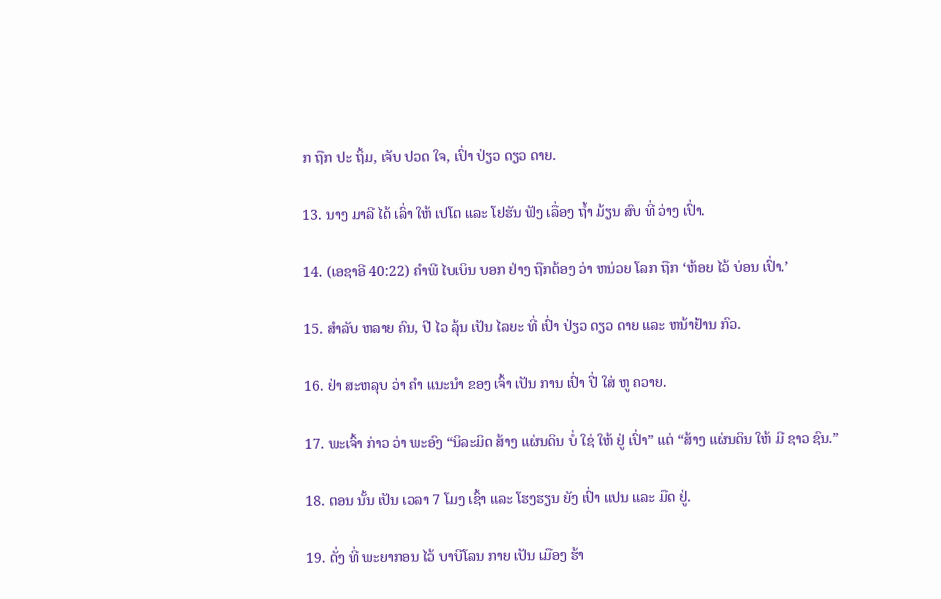ກ ຖືກ ປະ ຖິ້ມ, ເຈັບ ປວດ ໃຈ, ເປົ່າ ປ່ຽວ ດຽວ ດາຍ.

13. ນາງ ມາລີ ໄດ້ ເລົ່າ ໃຫ້ ເປໂຕ ແລະ ໂຢຮັນ ຟັງ ເລື່ອງ ຖໍ້າ ມ້ຽນ ສົບ ທີ່ ວ່າງ ເປົ່າ.

14. (ເອຊາອີ 40:22) ຄໍາພີ ໄບເບິນ ບອກ ຢ່າງ ຖືກຕ້ອງ ວ່າ ຫນ່ວຍ ໂລກ ຖືກ ‘ຫ້ອຍ ໄວ້ ບ່ອນ ເປົ່າ.’

15. ສໍາລັບ ຫລາຍ ຄົນ, ປີ ໄວ ລຸ້ນ ເປັນ ໄລຍະ ທີ່ ເປົ່າ ປ່ຽວ ດຽວ ດາຍ ແລະ ຫນ້າຢ້ານ ກົວ.

16. ຢ່າ ສະຫລຸບ ວ່າ ຄໍາ ແນະນໍາ ຂອງ ເຈົ້າ ເປັນ ການ ເປົ່າ ປີ່ ໃສ່ ຫູ ຄວາຍ.

17. ພະເຈົ້າ ກ່າວ ວ່າ ພະອົງ “ນິລະມິດ ສ້າງ ແຜ່ນດິນ ບໍ່ ໃຊ່ ໃຫ້ ຢູ່ ເປົ່າ” ແຕ່ “ສ້າງ ແຜ່ນດິນ ໃຫ້ ມີ ຊາວ ຊົນ.”

18. ຕອນ ນັ້ນ ເປັນ ເວລາ 7 ໂມງ ເຊົ້າ ແລະ ໂຮງຮຽນ ຍັງ ເປົ່າ ແປນ ແລະ ມືດ ຢູ່.

19. ດັ່ງ ທີ່ ພະຍາກອນ ໄວ້ ບາບີໂລນ ກາຍ ເປັນ ເມືອງ ຮ້າ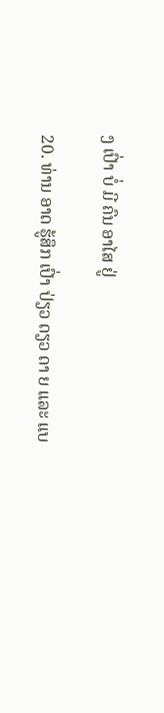ງ ເປົ່າ ບໍ່ ມີ ຄົນ ອາໄສ ຢູ່

20. ທ່ານ ອາດ ຮູ້ສຶກ ເປົ່າ ປ່ຽວ ດຽວ ດາ ຍ ແລະ ແບ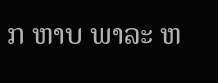ກ ຫາບ ພາລະ ຫ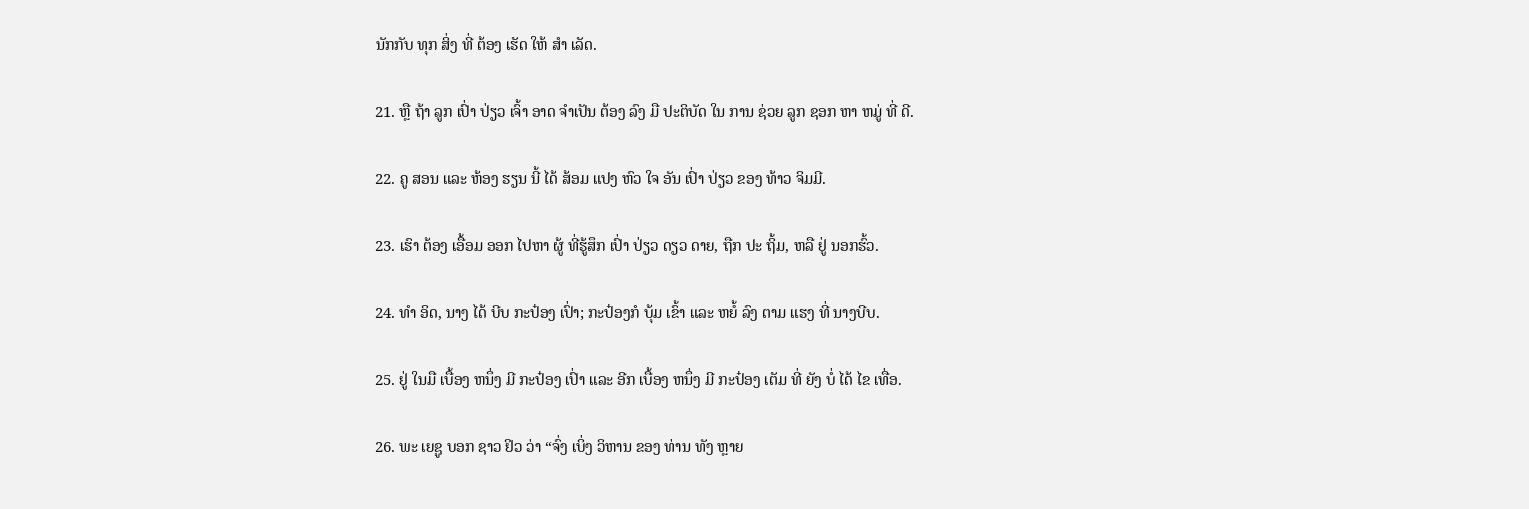ນັກກັບ ທຸກ ສິ່ງ ທີ່ ຕ້ອງ ເຮັດ ໃຫ້ ສໍາ ເລັດ.

21. ຫຼື ຖ້າ ລູກ ເປົ່າ ປ່ຽວ ເຈົ້າ ອາດ ຈໍາເປັນ ຕ້ອງ ລົງ ມື ປະຕິບັດ ໃນ ການ ຊ່ວຍ ລູກ ຊອກ ຫາ ຫມູ່ ທີ່ ດີ.

22. ຄູ ສອນ ແລະ ຫ້ອງ ຮຽນ ນີ້ ໄດ້ ສ້ອມ ແປງ ຫົວ ໃຈ ອັນ ເປົ່າ ປ່ຽວ ຂອງ ທ້າວ ຈິມມີ.

23. ເຮົາ ຕ້ອງ ເອື້ອມ ອອກ ໄປຫາ ຜູ້ ທີ່ຮູ້ສຶກ ເປົ່າ ປ່ຽວ ດຽວ ດາຍ, ຖືກ ປະ ຖິ້ມ, ຫລື ຢູ່ ນອກຮົ້ວ.

24. ທໍາ ອິດ, ນາງ ໄດ້ ບີບ ກະປ໋ອງ ເປົ່າ; ກະປ໋ອງກໍ ບຸ້ມ ເຂົ້າ ແລະ ຫຍໍ້ ລົງ ຕາມ ແຮງ ທີ່ ນາງບີບ.

25. ຢູ່ ໃນມື ເບື້ອງ ຫນຶ່ງ ມີ ກະປ໋ອງ ເປົ່າ ແລະ ອີກ ເບື້ອງ ຫນຶ່ງ ມີ ກະປ໋ອງ ເຕັມ ທີ່ ຍັງ ບໍ່ ໄດ້ ໄຂ ເທື່ອ.

26. ພະ ເຍຊູ ບອກ ຊາວ ຢິວ ວ່າ “ຈົ່ງ ເບິ່ງ ວິຫານ ຂອງ ທ່ານ ທັງ ຫຼາຍ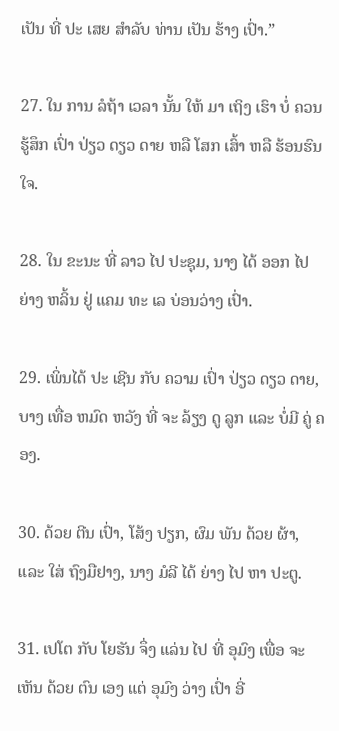ເປັນ ທີ່ ປະ ເສຍ ສໍາລັບ ທ່ານ ເປັນ ຮ້າງ ເປົ່າ.”

27. ໃນ ການ ລໍຖ້າ ເວລາ ນັ້ນ ໃຫ້ ມາ ເຖິງ ເຮົາ ບໍ່ ຄວນ ຮູ້ສຶກ ເປົ່າ ປ່ຽວ ດຽວ ດາຍ ຫລື ໂສກ ເສົ້າ ຫລື ຮ້ອນຮົນ ໃຈ.

28. ໃນ ຂະນະ ທີ່ ລາວ ໄປ ປະຊຸມ, ນາງ ໄດ້ ອອກ ໄປ ຍ່າງ ຫລິ້ນ ຢູ່ ແຄມ ທະ ເລ ບ່ອນວ່າງ ເປົ່າ.

29. ເພິ່ນໄດ້ ປະ ເຊີນ ກັບ ຄວາມ ເປົ່າ ປ່ຽວ ດຽວ ດາຍ, ບາງ ເທື່ອ ຫມົດ ຫວັງ ທີ່ ຈະ ລ້ຽງ ດູ ລູກ ແລະ ບໍ່ມີ ຄູ່ ຄອງ.

30. ດ້ວຍ ຕີນ ເປົ່າ, ໂສ້ງ ປຽກ, ຜົມ ພັນ ດ້ວຍ ຜ້າ, ແລະ ໃສ່ ຖົງມືຢາງ, ນາງ ມໍລີ ໄດ້ ຍ່າງ ໄປ ຫາ ປະຕູ.

31. ເປໂຕ ກັບ ໂຍຮັນ ຈຶ່ງ ແລ່ນ ໄປ ທີ່ ອຸມົງ ເພື່ອ ຈະ ເຫັນ ດ້ວຍ ຕົນ ເອງ ແຕ່ ອຸມົງ ວ່າງ ເປົ່າ ອີ່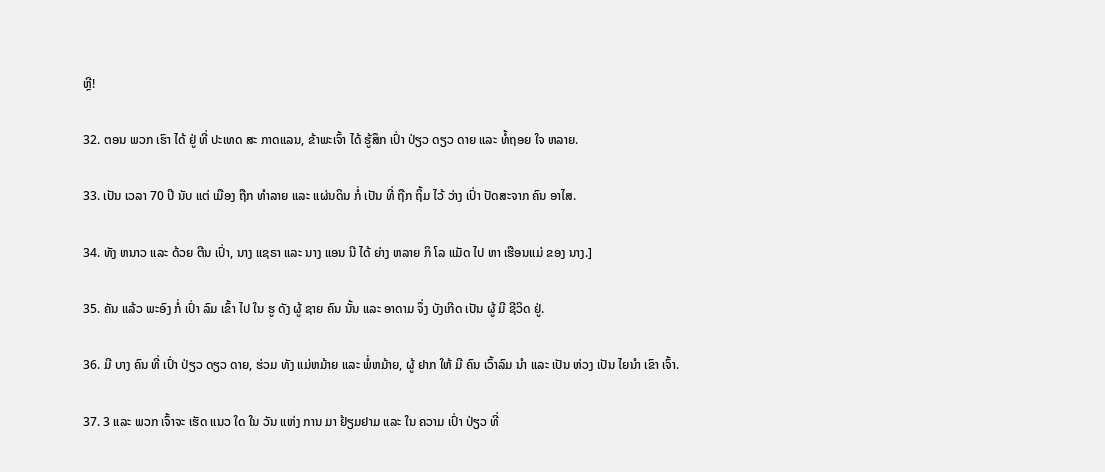ຫຼີ!

32. ຕອນ ພວກ ເຮົາ ໄດ້ ຢູ່ ທີ່ ປະເທດ ສະ ກາດແລນ, ຂ້າພະເຈົ້າ ໄດ້ ຮູ້ສຶກ ເປົ່າ ປ່ຽວ ດຽວ ດາຍ ແລະ ທໍ້ຖອຍ ໃຈ ຫລາຍ.

33. ເປັນ ເວລາ 70 ປີ ນັບ ແຕ່ ເມືອງ ຖືກ ທໍາລາຍ ແລະ ແຜ່ນດິນ ກໍ່ ເປັນ ທີ່ ຖືກ ຖິ້ມ ໄວ້ ວ່າງ ເປົ່າ ປັດສະຈາກ ຄົນ ອາໄສ.

34. ທັງ ຫນາວ ແລະ ດ້ວຍ ຕີນ ເປົ່າ, ນາງ ແຊຣາ ແລະ ນາງ ແອນ ນີ ໄດ້ ຍ່າງ ຫລາຍ ກິ ໂລ ແມັດ ໄປ ຫາ ເຮືອນແມ່ ຂອງ ນາງ.]

35. ຄັນ ແລ້ວ ພະອົງ ກໍ່ ເປົ່າ ລົມ ເຂົ້າ ໄປ ໃນ ຮູ ດັງ ຜູ້ ຊາຍ ຄົນ ນັ້ນ ແລະ ອາດາມ ຈຶ່ງ ບັງເກີດ ເປັນ ຜູ້ ມີ ຊີວິດ ຢູ່.

36. ມີ ບາງ ຄົນ ທີ່ ເປົ່າ ປ່ຽວ ດຽວ ດາຍ, ຮ່ວມ ທັງ ແມ່ຫມ້າຍ ແລະ ພໍ່ຫມ້າຍ, ຜູ້ ຢາກ ໃຫ້ ມີ ຄົນ ເວົ້າລົມ ນໍາ ແລະ ເປັນ ຫ່ວງ ເປັນ ໄຍນໍາ ເຂົາ ເຈົ້າ.

37. 3 ແລະ ພວກ ເຈົ້າຈະ ເຮັດ ແນວ ໃດ ໃນ ວັນ ແຫ່ງ ການ ມາ ຢ້ຽມຢາມ ແລະ ໃນ ຄວາມ ເປົ່າ ປ່ຽວ ທີ່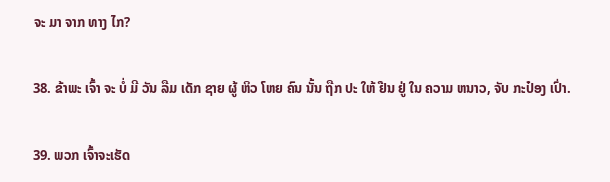ຈະ ມາ ຈາກ ທາງ ໄກ?

38. ຂ້າພະ ເຈົ້າ ຈະ ບໍ່ ມີ ວັນ ລືມ ເດັກ ຊາຍ ຜູ້ ຫິວ ໂຫຍ ຄົນ ນັ້ນ ຖືກ ປະ ໃຫ້ ຢືນ ຢູ່ ໃນ ຄວາມ ຫນາວ, ຈັບ ກະປ໋ອງ ເປົ່າ.

39. ພວກ ເຈົ້າຈະເຮັດ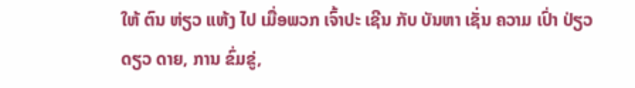ໃຫ້ ຕົນ ຫ່ຽວ ແຫ້ງ ໄປ ເມື່ອພວກ ເຈົ້າປະ ເຊີນ ກັບ ບັນຫາ ເຊັ່ນ ຄວາມ ເປົ່າ ປ່ຽວ ດຽວ ດາຍ, ການ ຂົ່ມຂູ່,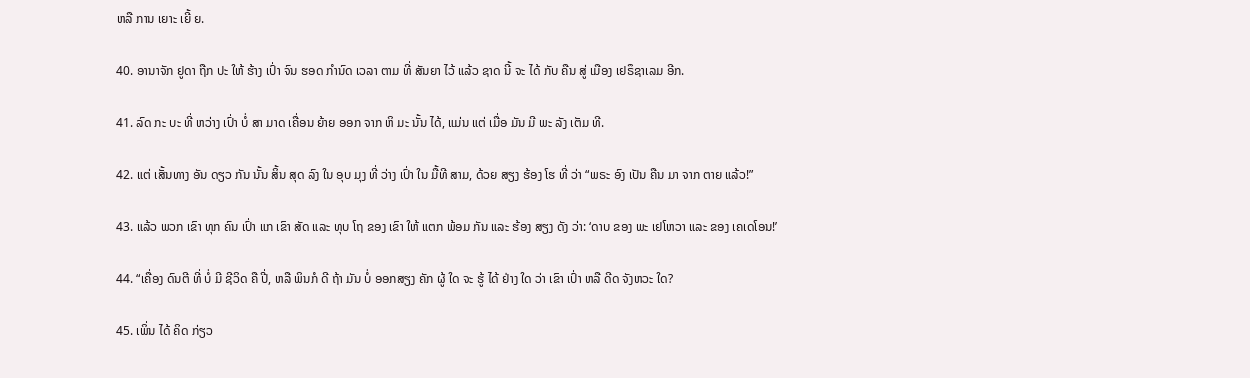ຫລື ການ ເຍາະ ເຍີ້ ຍ.

40. ອານາຈັກ ຢູດາ ຖືກ ປະ ໃຫ້ ຮ້າງ ເປົ່າ ຈົນ ຮອດ ກໍານົດ ເວລາ ຕາມ ທີ່ ສັນຍາ ໄວ້ ແລ້ວ ຊາດ ນີ້ ຈະ ໄດ້ ກັບ ຄືນ ສູ່ ເມືອງ ເຢຣຶຊາເລມ ອີກ.

41. ລົດ ກະ ບະ ທີ່ ຫວ່າງ ເປົ່າ ບໍ່ ສາ ມາດ ເຄື່ອນ ຍ້າຍ ອອກ ຈາກ ຫິ ມະ ນັ້ນ ໄດ້, ແມ່ນ ແຕ່ ເມື່ອ ມັນ ມີ ພະ ລັງ ເຕັມ ທີ.

42. ແຕ່ ເສັ້ນທາງ ອັນ ດຽວ ກັນ ນັ້ນ ສິ້ນ ສຸດ ລົງ ໃນ ອຸບ ມຸງ ທີ່ ວ່າງ ເປົ່າ ໃນ ມື້ທີ ສາມ, ດ້ວຍ ສຽງ ຮ້ອງ ໂຮ ທີ່ ວ່າ “ພຣະ ອົງ ເປັນ ຄືນ ມາ ຈາກ ຕາຍ ແລ້ວ!”

43. ແລ້ວ ພວກ ເຂົາ ທຸກ ຄົນ ເປົ່າ ແກ ເຂົາ ສັດ ແລະ ທຸບ ໂຖ ຂອງ ເຂົາ ໃຫ້ ແຕກ ພ້ອມ ກັນ ແລະ ຮ້ອງ ສຽງ ດັງ ວ່າ: ‘ດາບ ຂອງ ພະ ເຢໂຫວາ ແລະ ຂອງ ເຄເດໂອນ!’

44. “ເຄື່ອງ ດົນຕີ ທີ່ ບໍ່ ມີ ຊີວິດ ຄື ປີ່, ຫລື ພິນກໍ ດີ ຖ້າ ມັນ ບໍ່ ອອກສຽງ ຄັກ ຜູ້ ໃດ ຈະ ຮູ້ ໄດ້ ຢ່າງ ໃດ ວ່າ ເຂົາ ເປົ່າ ຫລື ດີດ ຈັງຫວະ ໃດ?

45. ເພິ່ນ ໄດ້ ຄິດ ກ່ຽວ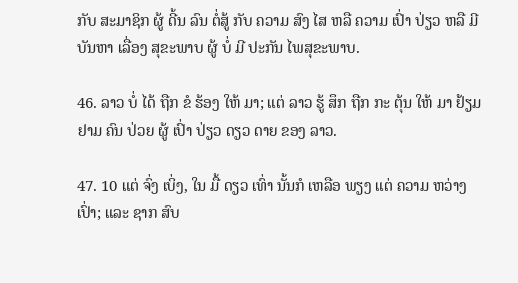ກັບ ສະມາຊິກ ຜູ້ ດີ້ນ ລົນ ຕໍ່ສູ້ ກັບ ຄວາມ ສົງ ໄສ ຫລື ຄວາມ ເປົ່າ ປ່ຽວ ຫລື ມີ ບັນຫາ ເລື່ອງ ສຸຂະພາບ ຜູ້ ບໍ່ ມີ ປະກັນ ໄພສຸຂະພາບ.

46. ລາວ ບໍ່ ໄດ້ ຖືກ ຂໍ ຮ້ອງ ໃຫ້ ມາ; ແຕ່ ລາວ ຮູ້ ສຶກ ຖືກ ກະ ຕຸ້ນ ໃຫ້ ມາ ຢ້ຽມ ຢາມ ຄົນ ປ່ວຍ ຜູ້ ເປົ່າ ປ່ຽວ ດຽວ ດາຍ ຂອງ ລາວ.

47. 10 ແຕ່ ຈົ່ງ ເບິ່ງ, ໃນ ມື້ ດຽວ ເທົ່າ ນັ້ນກໍ ເຫລືອ ພຽງ ແຕ່ ຄວາມ ຫວ່າງ ເປົ່າ; ແລະ ຊາກ ສົບ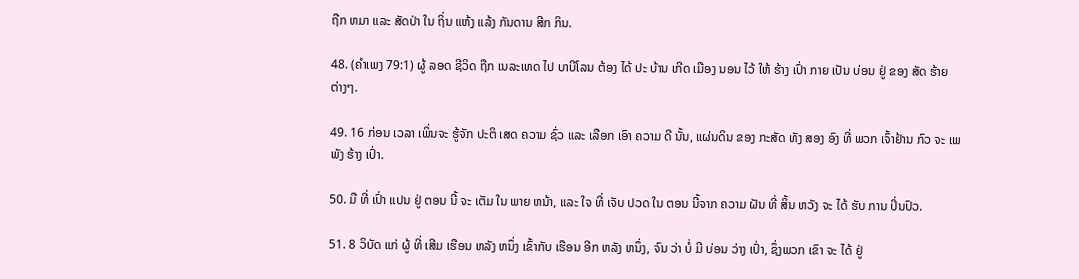ຖືກ ຫມາ ແລະ ສັດປ່າ ໃນ ຖິ່ນ ແຫ້ງ ແລ້ງ ກັນດານ ສີກ ກິນ.

48. (ຄໍາເພງ 79:1) ຜູ້ ລອດ ຊີວິດ ຖືກ ເນລະເທດ ໄປ ບາບີໂລນ ຕ້ອງ ໄດ້ ປະ ບ້ານ ເກີດ ເມືອງ ນອນ ໄວ້ ໃຫ້ ຮ້າງ ເປົ່າ ກາຍ ເປັນ ບ່ອນ ຢູ່ ຂອງ ສັດ ຮ້າຍ ຕ່າງໆ.

49. 16 ກ່ອນ ເວລາ ເພິ່ນຈະ ຮູ້ຈັກ ປະຕິ ເສດ ຄວາມ ຊົ່ວ ແລະ ເລືອກ ເອົາ ຄວາມ ດີ ນັ້ນ, ແຜ່ນດິນ ຂອງ ກະສັດ ທັງ ສອງ ອົງ ທີ່ ພວກ ເຈົ້າຢ້ານ ກົວ ຈະ ເພພັງ ຮ້າງ ເປົ່າ.

50. ມື ທີ່ ເປົ່າ ແປນ ຢູ່ ຕອນ ນີ້ ຈະ ເຕັມ ໃນ ພາຍ ຫນ້າ, ແລະ ໃຈ ທີ່ ເຈັບ ປວດ ໃນ ຕອນ ນີ້ຈາກ ຄວາມ ຝັນ ທີ່ ສິ້ນ ຫວັງ ຈະ ໄດ້ ຮັບ ການ ປິ່ນປົວ.

51. 8 ວິບັດ ແກ່ ຜູ້ ທີ່ ເສີມ ເຮືອນ ຫລັງ ຫນຶ່ງ ເຂົ້າກັບ ເຮືອນ ອີກ ຫລັງ ຫນຶ່ງ, ຈົນ ວ່າ ບໍ່ ມີ ບ່ອນ ວ່າງ ເປົ່າ, ຊຶ່ງພວກ ເຂົາ ຈະ ໄດ້ ຢູ່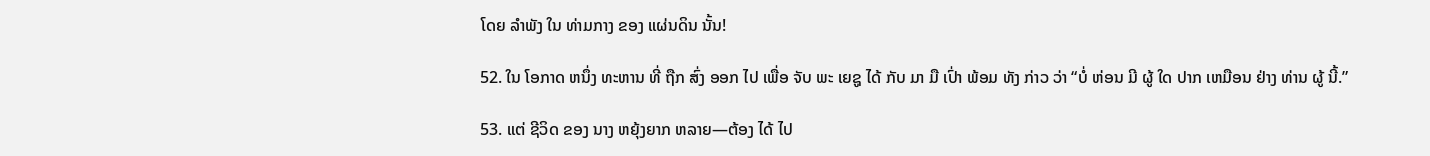ໂດຍ ລໍາພັງ ໃນ ທ່າມກາງ ຂອງ ແຜ່ນດິນ ນັ້ນ!

52. ໃນ ໂອກາດ ຫນຶ່ງ ທະຫານ ທີ່ ຖືກ ສົ່ງ ອອກ ໄປ ເພື່ອ ຈັບ ພະ ເຍຊູ ໄດ້ ກັບ ມາ ມື ເປົ່າ ພ້ອມ ທັງ ກ່າວ ວ່າ “ບໍ່ ຫ່ອນ ມີ ຜູ້ ໃດ ປາກ ເຫມືອນ ຢ່າງ ທ່ານ ຜູ້ ນີ້.”

53. ແຕ່ ຊີວິດ ຂອງ ນາງ ຫຍຸ້ງຍາກ ຫລາຍ—ຕ້ອງ ໄດ້ ໄປ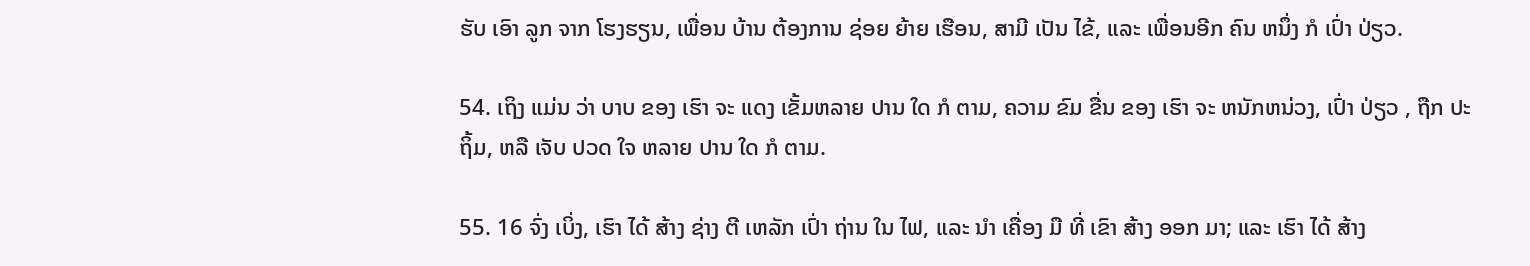ຮັບ ເອົາ ລູກ ຈາກ ໂຮງຮຽນ, ເພື່ອນ ບ້ານ ຕ້ອງການ ຊ່ອຍ ຍ້າຍ ເຮືອນ, ສາມີ ເປັນ ໄຂ້, ແລະ ເພື່ອນອີກ ຄົນ ຫນຶ່ງ ກໍ ເປົ່າ ປ່ຽວ.

54. ເຖິງ ແມ່ນ ວ່າ ບາບ ຂອງ ເຮົາ ຈະ ແດງ ເຂັ້ມຫລາຍ ປານ ໃດ ກໍ ຕາມ, ຄວາມ ຂົມ ຂື່ນ ຂອງ ເຮົາ ຈະ ຫນັກຫນ່ວງ, ເປົ່າ ປ່ຽວ , ຖືກ ປະ ຖິ້ມ, ຫລື ເຈັບ ປວດ ໃຈ ຫລາຍ ປານ ໃດ ກໍ ຕາມ.

55. 16 ຈົ່ງ ເບິ່ງ, ເຮົາ ໄດ້ ສ້າງ ຊ່າງ ຕີ ເຫລັກ ເປົ່າ ຖ່ານ ໃນ ໄຟ, ແລະ ນໍາ ເຄື່ອງ ມື ທີ່ ເຂົາ ສ້າງ ອອກ ມາ; ແລະ ເຮົາ ໄດ້ ສ້າງ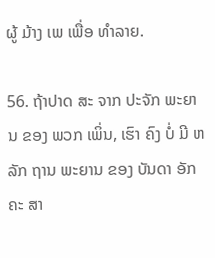ຜູ້ ມ້າງ ເພ ເພື່ອ ທໍາລາຍ.

56. ຖ້າປາດ ສະ ຈາກ ປະຈັກ ພະຍານ ຂອງ ພວກ ເພິ່ນ, ເຮົາ ຄົງ ບໍ່ ມີ ຫລັກ ຖານ ພະຍານ ຂອງ ບັນດາ ອັກຄະ ສາ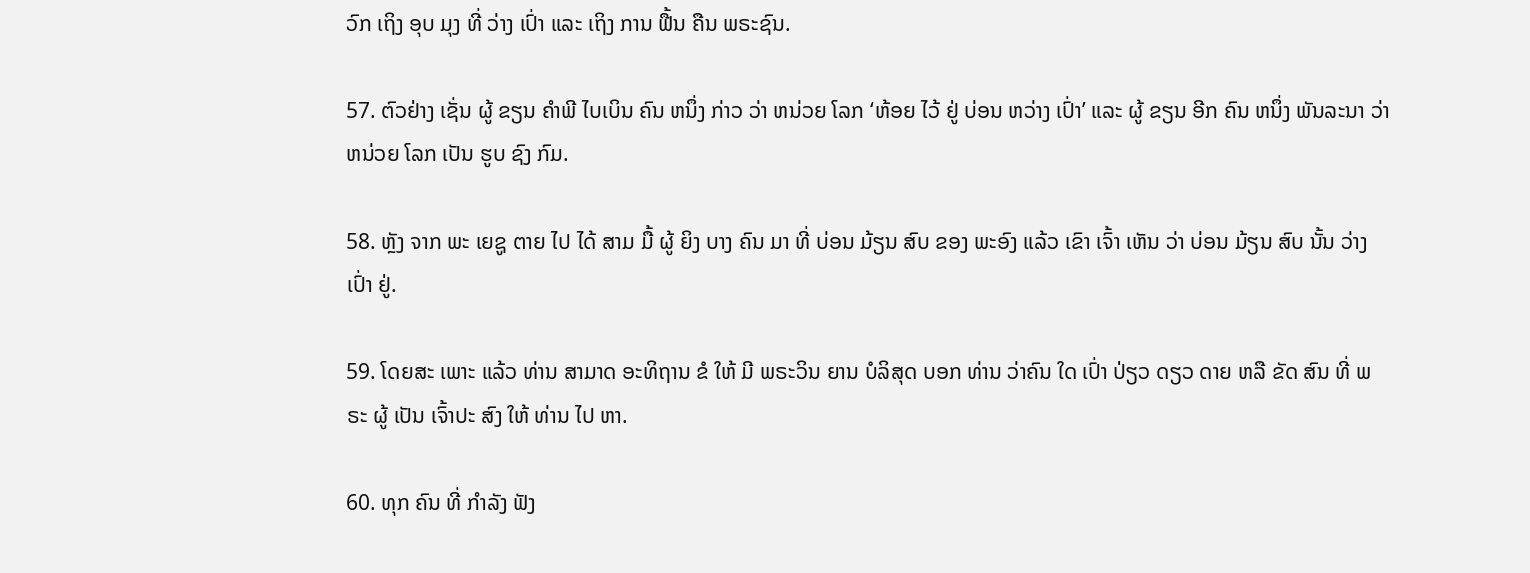ວົກ ເຖິງ ອຸບ ມຸງ ທີ່ ວ່າງ ເປົ່າ ແລະ ເຖິງ ການ ຟື້ນ ຄືນ ພຣະຊົນ.

57. ຕົວຢ່າງ ເຊັ່ນ ຜູ້ ຂຽນ ຄໍາພີ ໄບເບິນ ຄົນ ຫນຶ່ງ ກ່າວ ວ່າ ຫນ່ວຍ ໂລກ ‘ຫ້ອຍ ໄວ້ ຢູ່ ບ່ອນ ຫວ່າງ ເປົ່າ’ ແລະ ຜູ້ ຂຽນ ອີກ ຄົນ ຫນຶ່ງ ພັນລະນາ ວ່າ ຫນ່ວຍ ໂລກ ເປັນ ຮູບ ຊົງ ກົມ.

58. ຫຼັງ ຈາກ ພະ ເຍຊູ ຕາຍ ໄປ ໄດ້ ສາມ ມື້ ຜູ້ ຍິງ ບາງ ຄົນ ມາ ທີ່ ບ່ອນ ມ້ຽນ ສົບ ຂອງ ພະອົງ ແລ້ວ ເຂົາ ເຈົ້າ ເຫັນ ວ່າ ບ່ອນ ມ້ຽນ ສົບ ນັ້ນ ວ່າງ ເປົ່າ ຢູ່.

59. ໂດຍສະ ເພາະ ແລ້ວ ທ່ານ ສາມາດ ອະທິຖານ ຂໍ ໃຫ້ ມີ ພຣະວິນ ຍານ ບໍລິສຸດ ບອກ ທ່ານ ວ່າຄົນ ໃດ ເປົ່າ ປ່ຽວ ດຽວ ດາຍ ຫລື ຂັດ ສົນ ທີ່ ພຣະ ຜູ້ ເປັນ ເຈົ້າປະ ສົງ ໃຫ້ ທ່ານ ໄປ ຫາ.

60. ທຸກ ຄົນ ທີ່ ກໍາລັງ ຟັງ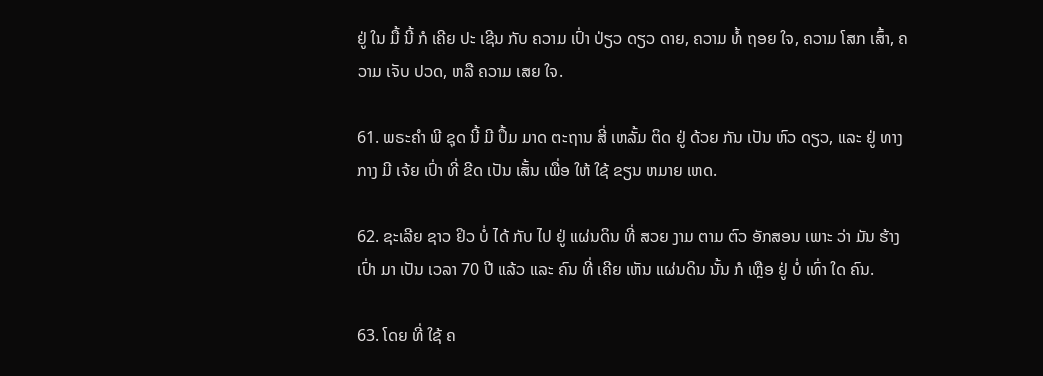ຢູ່ ໃນ ມື້ ນີ້ ກໍ ເຄີຍ ປະ ເຊີນ ກັບ ຄວາມ ເປົ່າ ປ່ຽວ ດຽວ ດາຍ, ຄວາມ ທໍ້ ຖອຍ ໃຈ, ຄວາມ ໂສກ ເສົ້າ, ຄວາມ ເຈັບ ປວດ, ຫລື ຄວາມ ເສຍ ໃຈ.

61. ພຣະຄໍາ ພີ ຊຸດ ນີ້ ມີ ປຶ້ມ ມາດ ຕະຖານ ສີ່ ເຫລັ້ມ ຕິດ ຢູ່ ດ້ວຍ ກັນ ເປັນ ຫົວ ດຽວ, ແລະ ຢູ່ ທາງ ກາງ ມີ ເຈ້ຍ ເປົ່າ ທີ່ ຂີດ ເປັນ ເສັ້ນ ເພື່ອ ໃຫ້ ໃຊ້ ຂຽນ ຫມາຍ ເຫດ.

62. ຊະເລີຍ ຊາວ ຢິວ ບໍ່ ໄດ້ ກັບ ໄປ ຢູ່ ແຜ່ນດິນ ທີ່ ສວຍ ງາມ ຕາມ ຕົວ ອັກສອນ ເພາະ ວ່າ ມັນ ຮ້າງ ເປົ່າ ມາ ເປັນ ເວລາ 70 ປີ ແລ້ວ ແລະ ຄົນ ທີ່ ເຄີຍ ເຫັນ ແຜ່ນດິນ ນັ້ນ ກໍ ເຫຼືອ ຢູ່ ບໍ່ ເທົ່າ ໃດ ຄົນ.

63. ໂດຍ ທີ່ ໃຊ້ ຄ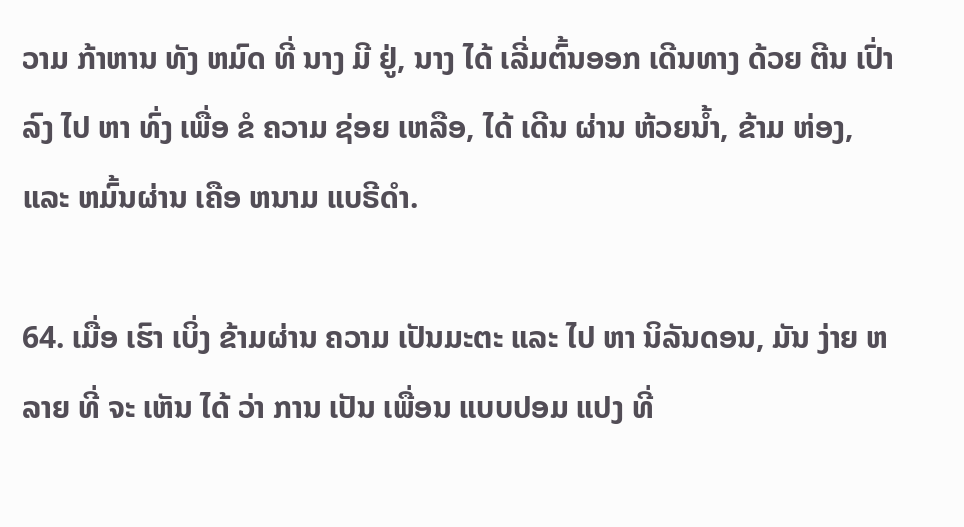ວາມ ກ້າຫານ ທັງ ຫມົດ ທີ່ ນາງ ມີ ຢູ່, ນາງ ໄດ້ ເລີ່ມຕົ້ນອອກ ເດີນທາງ ດ້ວຍ ຕີນ ເປົ່າ ລົງ ໄປ ຫາ ທົ່ງ ເພື່ອ ຂໍ ຄວາມ ຊ່ອຍ ເຫລືອ, ໄດ້ ເດີນ ຜ່ານ ຫ້ວຍນ້ຳ, ຂ້າມ ຫ່ອງ, ແລະ ຫມົ້ນຜ່ານ ເຄືອ ຫນາມ ແບຣີດໍາ.

64. ເມື່ອ ເຮົາ ເບິ່ງ ຂ້າມຜ່ານ ຄວາມ ເປັນມະຕະ ແລະ ໄປ ຫາ ນິລັນດອນ, ມັນ ງ່າຍ ຫລາຍ ທີ່ ຈະ ເຫັນ ໄດ້ ວ່າ ການ ເປັນ ເພື່ອນ ແບບປອມ ແປງ ທີ່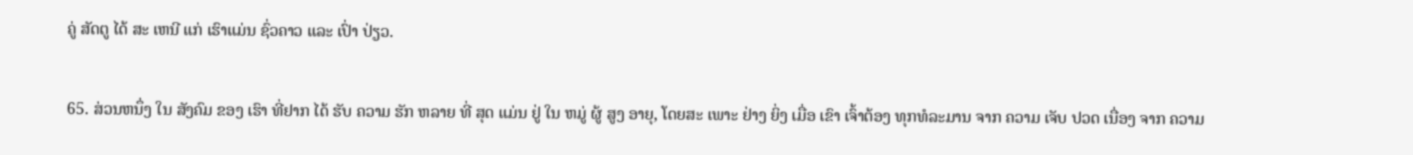ຄູ່ ສັດຕູ ໄດ້ ສະ ເຫນີ ແກ່ ເຮົາແມ່ນ ຊົ່ວຄາວ ແລະ ເປົ່າ ປ່ຽວ.

65. ສ່ວນຫນຶ່ງ ໃນ ສັງຄົມ ຂອງ ເຮົາ ທີ່ຢາກ ໄດ້ ຮັບ ຄວາມ ຮັກ ຫລາຍ ທີ່ ສຸດ ແມ່ນ ຢູ່ ໃນ ຫມູ່ ຜູ້ ສູງ ອາຍຸ, ໂດຍສະ ເພາະ ຢ່າງ ຍິ່ງ ເມື່ອ ເຂົາ ເຈົ້າຕ້ອງ ທຸກທໍລະມານ ຈາກ ຄວາມ ເຈັບ ປວດ ເນື່ອງ ຈາກ ຄວາມ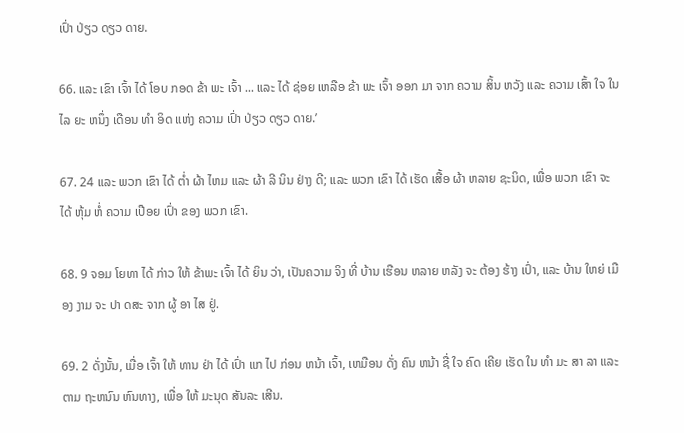ເປົ່າ ປ່ຽວ ດຽວ ດາຍ.

66. ແລະ ເຂົາ ເຈົ້າ ໄດ້ ໂອບ ກອດ ຂ້າ ພະ ເຈົ້າ ... ແລະ ໄດ້ ຊ່ອຍ ເຫລືອ ຂ້າ ພະ ເຈົ້າ ອອກ ມາ ຈາກ ຄວາມ ສິ້ນ ຫວັງ ແລະ ຄວາມ ເສົ້າ ໃຈ ໃນ ໄລ ຍະ ຫນຶ່ງ ເດືອນ ທໍາ ອິດ ແຫ່ງ ຄວາມ ເປົ່າ ປ່ຽວ ດຽວ ດາຍ.’

67. 24 ແລະ ພວກ ເຂົາ ໄດ້ ຕ່ຳ ຜ້າ ໄຫມ ແລະ ຜ້າ ລີ ນິນ ຢ່າງ ດີ; ແລະ ພວກ ເຂົາ ໄດ້ ເຮັດ ເສື້ອ ຜ້າ ຫລາຍ ຊະນິດ, ເພື່ອ ພວກ ເຂົາ ຈະ ໄດ້ ຫຸ້ມ ຫໍ່ ຄວາມ ເປືອຍ ເປົ່າ ຂອງ ພວກ ເຂົາ.

68. 9 ຈອມ ໂຍທາ ໄດ້ ກ່າວ ໃຫ້ ຂ້າພະ ເຈົ້າ ໄດ້ ຍິນ ວ່າ, ເປັນຄວາມ ຈິງ ທີ່ ບ້ານ ເຮືອນ ຫລາຍ ຫລັງ ຈະ ຕ້ອງ ຮ້າງ ເປົ່າ, ແລະ ບ້ານ ໃຫຍ່ ເມືອງ ງາມ ຈະ ປາ ດສະ ຈາກ ຜູ້ ອາ ໄສ ຢູ່.

69. 2 ດັ່ງນັ້ນ, ເມື່ອ ເຈົ້າ ໃຫ້ ທານ ຢ່າ ໄດ້ ເປົ່າ ແກ ໄປ ກ່ອນ ຫນ້າ ເຈົ້າ, ເຫມືອນ ດັ່ງ ຄົນ ຫນ້າ ຊື່ ໃຈ ຄົດ ເຄີຍ ເຮັດ ໃນ ທໍາ ມະ ສາ ລາ ແລະ ຕາມ ຖະຫນົນ ຫົນທາງ, ເພື່ອ ໃຫ້ ມະນຸດ ສັນລະ ເສີນ.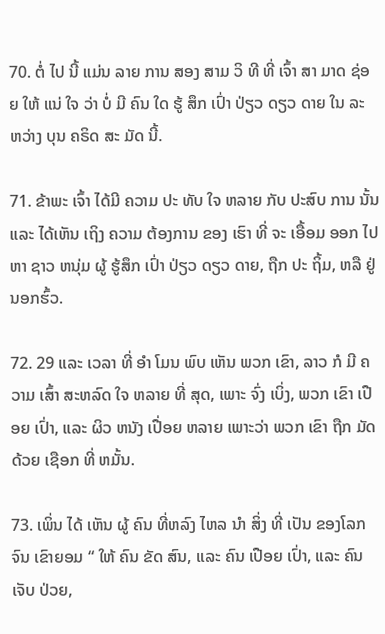70. ຕໍ່ ໄປ ນີ້ ແມ່ນ ລາຍ ການ ສອງ ສາມ ວິ ທີ ທີ່ ເຈົ້າ ສາ ມາດ ຊ່ອຍ ໃຫ້ ແນ່ ໃຈ ວ່າ ບໍ່ ມີ ຄົນ ໃດ ຮູ້ ສຶກ ເປົ່າ ປ່ຽວ ດຽວ ດາຍ ໃນ ລະ ຫວ່າງ ບຸນ ຄຣິດ ສະ ມັດ ນີ້.

71. ຂ້າພະ ເຈົ້າ ໄດ້ມີ ຄວາມ ປະ ທັບ ໃຈ ຫລາຍ ກັບ ປະສົບ ການ ນັ້ນ ແລະ ໄດ້ເຫັນ ເຖິງ ຄວາມ ຕ້ອງການ ຂອງ ເຮົາ ທີ່ ຈະ ເອື້ອມ ອອກ ໄປຫາ ຊາວ ຫນຸ່ມ ຜູ້ ຮູ້ສຶກ ເປົ່າ ປ່ຽວ ດຽວ ດາຍ, ຖືກ ປະ ຖິ້ມ, ຫລື ຢູ່ ນອກຮົ້ວ.

72. 29 ແລະ ເວລາ ທີ່ ອໍາ ໂມນ ພົບ ເຫັນ ພວກ ເຂົາ, ລາວ ກໍ ມີ ຄວາມ ເສົ້າ ສະຫລົດ ໃຈ ຫລາຍ ທີ່ ສຸດ, ເພາະ ຈົ່ງ ເບິ່ງ, ພວກ ເຂົາ ເປືອຍ ເປົ່າ, ແລະ ຜິວ ຫນັງ ເປື່ອຍ ຫລາຍ ເພາະວ່າ ພວກ ເຂົາ ຖືກ ມັດ ດ້ວຍ ເຊືອກ ທີ່ ຫມັ້ນ.

73. ເພິ່ນ ໄດ້ ເຫັນ ຜູ້ ຄົນ ທີ່ຫລົງ ໄຫລ ນໍາ ສິ່ງ ທີ່ ເປັນ ຂອງໂລກ ຈົນ ເຂົາຍອມ “ ໃຫ້ ຄົນ ຂັດ ສົນ, ແລະ ຄົນ ເປືອຍ ເປົ່າ, ແລະ ຄົນ ເຈັບ ປ່ວຍ,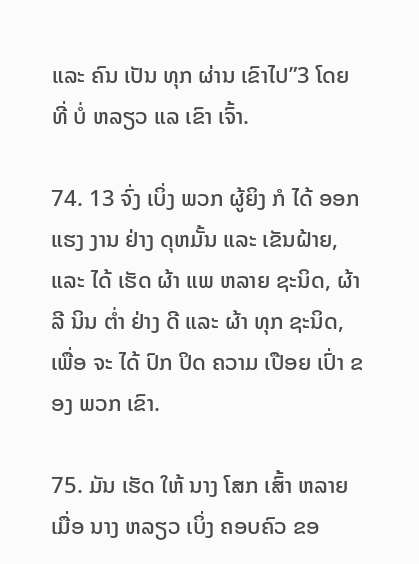ແລະ ຄົນ ເປັນ ທຸກ ຜ່ານ ເຂົາໄປ”3 ໂດຍ ທີ່ ບໍ່ ຫລຽວ ແລ ເຂົາ ເຈົ້າ.

74. 13 ຈົ່ງ ເບິ່ງ ພວກ ຜູ້ຍິງ ກໍ ໄດ້ ອອກ ແຮງ ງານ ຢ່າງ ດຸຫມັ້ນ ແລະ ເຂັນຝ້າຍ, ແລະ ໄດ້ ເຮັດ ຜ້າ ແພ ຫລາຍ ຊະນິດ, ຜ້າ ລີ ນິນ ຕ່ຳ ຢ່າງ ດີ ແລະ ຜ້າ ທຸກ ຊະນິດ, ເພື່ອ ຈະ ໄດ້ ປົກ ປິດ ຄວາມ ເປືອຍ ເປົ່າ ຂອງ ພວກ ເຂົາ.

75. ມັນ ເຮັດ ໃຫ້ ນາງ ໂສກ ເສົ້າ ຫລາຍ ເມື່ອ ນາງ ຫລຽວ ເບິ່ງ ຄອບຄົວ ຂອ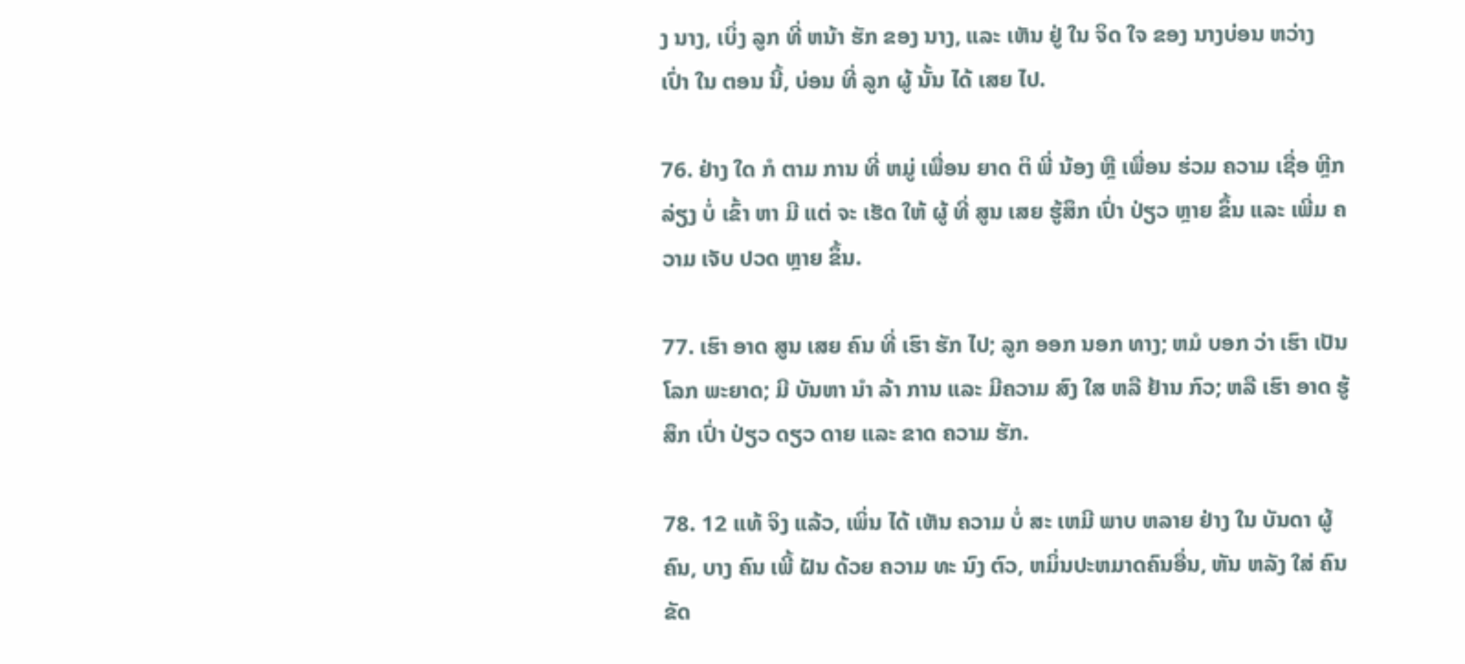ງ ນາງ, ເບິ່ງ ລູກ ທີ່ ຫນ້າ ຮັກ ຂອງ ນາງ, ແລະ ເຫັນ ຢູ່ ໃນ ຈິດ ໃຈ ຂອງ ນາງບ່ອນ ຫວ່າງ ເປົ່າ ໃນ ຕອນ ນີ້, ບ່ອນ ທີ່ ລູກ ຜູ້ ນັ້ນ ໄດ້ ເສຍ ໄປ.

76. ຢ່າງ ໃດ ກໍ ຕາມ ການ ທີ່ ຫມູ່ ເພື່ອນ ຍາດ ຕິ ພີ່ ນ້ອງ ຫຼື ເພື່ອນ ຮ່ວມ ຄວາມ ເຊື່ອ ຫຼີກ ລ່ຽງ ບໍ່ ເຂົ້າ ຫາ ມີ ແຕ່ ຈະ ເຮັດ ໃຫ້ ຜູ້ ທີ່ ສູນ ເສຍ ຮູ້ສຶກ ເປົ່າ ປ່ຽວ ຫຼາຍ ຂຶ້ນ ແລະ ເພີ່ມ ຄວາມ ເຈັບ ປວດ ຫຼາຍ ຂຶ້ນ.

77. ເຮົາ ອາດ ສູນ ເສຍ ຄົນ ທີ່ ເຮົາ ຮັກ ໄປ; ລູກ ອອກ ນອກ ທາງ; ຫມໍ ບອກ ວ່າ ເຮົາ ເປັນ ໂລກ ພະຍາດ; ມີ ບັນຫາ ນໍາ ລ້າ ການ ແລະ ມີຄວາມ ສົງ ໃສ ຫລື ຢ້ານ ກົວ; ຫລື ເຮົາ ອາດ ຮູ້ສຶກ ເປົ່າ ປ່ຽວ ດຽວ ດາຍ ແລະ ຂາດ ຄວາມ ຮັກ.

78. 12 ແທ້ ຈິງ ແລ້ວ, ເພິ່ນ ໄດ້ ເຫັນ ຄວາມ ບໍ່ ສະ ເຫມີ ພາບ ຫລາຍ ຢ່າງ ໃນ ບັນດາ ຜູ້ຄົນ, ບາງ ຄົນ ເພີ້ ຝັນ ດ້ວຍ ຄວາມ ທະ ນົງ ຕົວ, ຫມິ່ນປະຫມາດຄົນອື່ນ, ຫັນ ຫລັງ ໃສ່ ຄົນ ຂັດ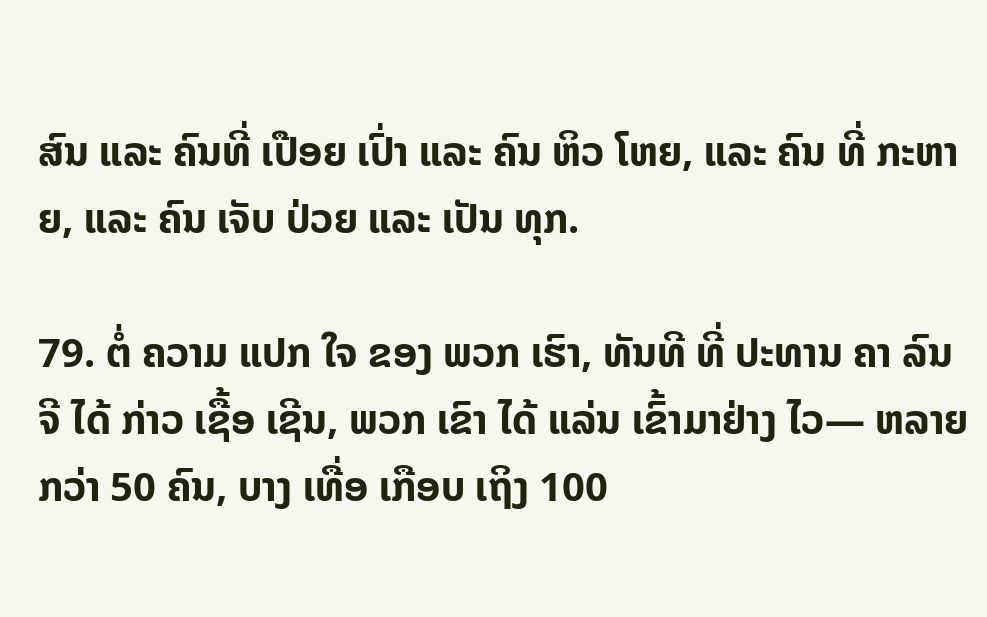ສົນ ແລະ ຄົນທີ່ ເປືອຍ ເປົ່າ ແລະ ຄົນ ຫິວ ໂຫຍ, ແລະ ຄົນ ທີ່ ກະຫາຍ, ແລະ ຄົນ ເຈັບ ປ່ວຍ ແລະ ເປັນ ທຸກ.

79. ຕໍ່ ຄວາມ ແປກ ໃຈ ຂອງ ພວກ ເຮົາ, ທັນທີ ທີ່ ປະທານ ຄາ ລົນ ຈີ ໄດ້ ກ່າວ ເຊື້ອ ເຊີນ, ພວກ ເຂົາ ໄດ້ ແລ່ນ ເຂົ້າມາຢ່າງ ໄວ— ຫລາຍ ກວ່າ 50 ຄົນ, ບາງ ເທື່ອ ເກືອບ ເຖິງ 100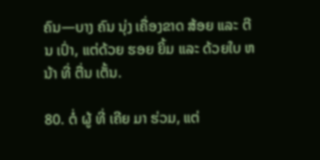ຄົນ—ບາງ ຄົນ ນຸ່ງ ເຄື່ອງຂາດ ສ້ອຍ ແລະ ຕີນ ເປົ່າ, ແຕ່ດ້ວຍ ຮອຍ ຍິ້ມ ແລະ ດ້ວຍໃບ ຫນ້າ ທີ່ ຕື່ນ ເຕັ້ນ.

80. ຕໍ່ ຜູ້ ທີ່ ເຄີຍ ມາ ຮ່ວມ, ແຕ່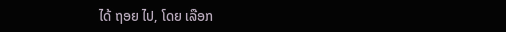ໄດ້ ຖອຍ ໄປ, ໂດຍ ເລືອກ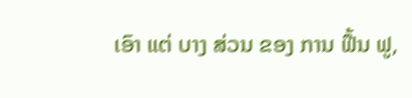ເອົາ ແຕ່ ບາງ ສ່ວນ ຂອງ ການ ຟື້ນ ຟູ,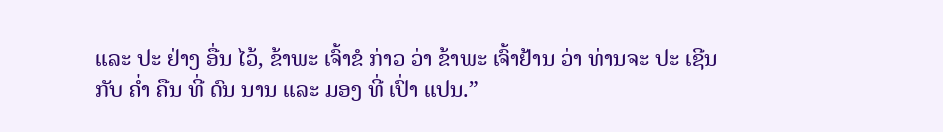ແລະ ປະ ຢ່າງ ອື່ນ ໄວ້, ຂ້າພະ ເຈົ້າຂໍ ກ່າວ ວ່າ ຂ້າພະ ເຈົ້າຢ້ານ ວ່າ ທ່ານຈະ ປະ ເຊີນ ກັບ ຄ່ຳ ຄືນ ທີ່ ດົນ ນານ ແລະ ມອງ ທີ່ ເປົ່າ ແປນ.”